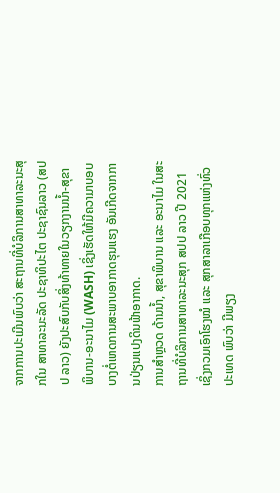ຈາກການປະເມີນພົບວ່າ ສະຖານທີ່ບໍລິການສາທາລະນະສຸກໃນ ສາທາລະນະລັດ ປະຊາທິປະໄຕ ປະຊາຊົນລາວ (ສປປ ລາວ) ຍັງປະສົບກັບສິ່ງທ້າທາຍໃນວຽກງານນ້ຳ-ສຸຂາພິບານ-ອະນາໄມ (WASH) ເຊິ່ງເຮັດໃຫ້ມີຄວາມາບອບບາງຕໍ່ເຫດການສະພາບອາກາດຮຸນແຮງ ອັນເກີດຈາກການປ່ຽນແປງດິນຟ້າອາກາດ.
ການສຳຫຼວດ ດ້ານນ້ຳ, ສຸຂາພິບານ ແລະ ອະນາໄມ ໃນສະຖານທີ່ບໍລິການສາທາລະນະສຸກ ສປປ ລາວ ປີ 2021 ເຊິ່ງກວມເອົາໂຮງໝໍ ແລະ ສຸກສາລາເກືອບທຸກແຫ່ງທົ່ວປະເທດ ພົບວ່າ ມີພຽງ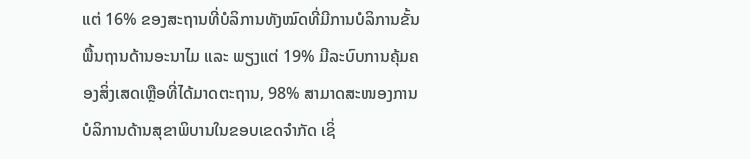ແຕ່ 16% ຂອງສະຖານທີ່ບໍລິການທັງໝົດທີ່ມີການບໍລິການຂັ້ນພື້ນຖານດ້ານອະນາໄມ ແລະ ພຽງແຕ່ 19% ມີລະບົບການຄຸ້ມຄອງສິ່ງເສດເຫຼືອທີ່ໄດ້ມາດຕະຖານ, 98% ສາມາດສະໜອງການບໍລິການດ້ານສຸຂາພິບານໃນຂອບເຂດຈໍາກັດ ເຊິ່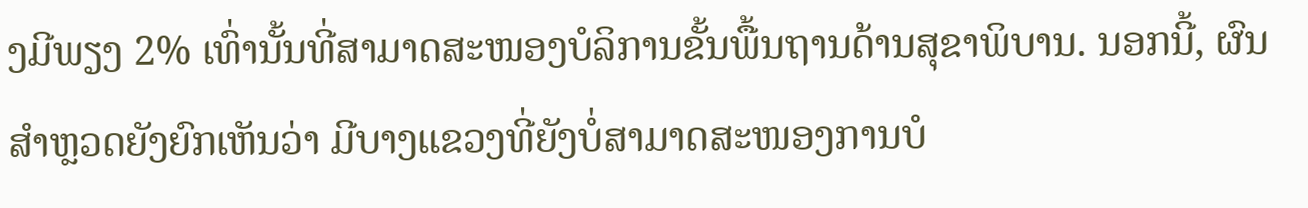ງມີພຽງ 2% ເທົ່ານັ້ນທີ່ສາມາດສະໜອງບໍລິການຂັ້ນພື້ນຖານດ້ານສຸຂາພິບານ. ນອກນີ້, ຜົນສຳຫຼວດຍັງຍົກເຫັນວ່າ ມີບາງແຂວງທີ່ຍັງບໍ່ສາມາດສະໜອງການບໍ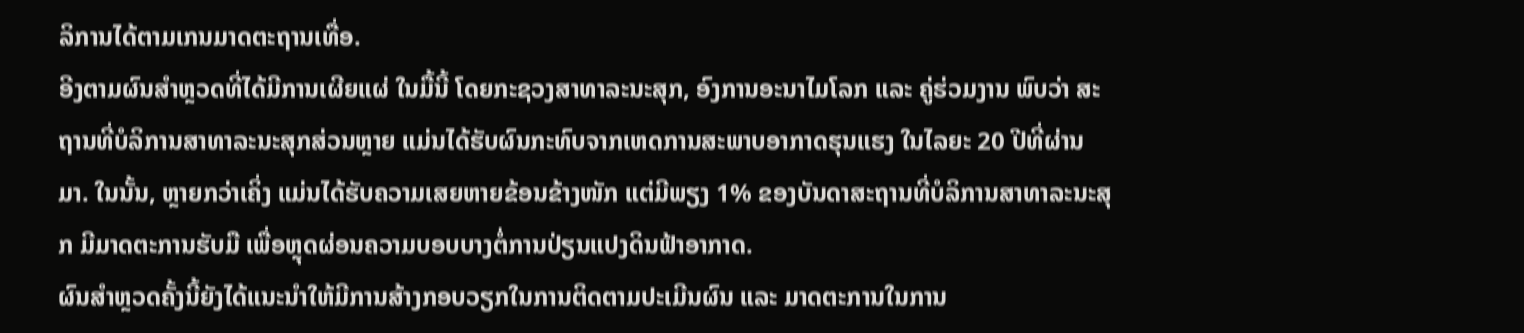ລິການໄດ້ຕາມເກນມາດຕະຖານເທື່ອ.
ອີງຕາມຜົນສໍາຫຼວດທີ່ໄດ້ມີການເຜີຍແຜ່ ໃນມື້ນີ້ ໂດຍກະຊວງສາທາລະນະສຸກ, ອົງການອະນາໄມໂລກ ແລະ ຄູ່ຮ່ວມງານ ພົບວ່າ ສະຖານທີ່ບໍລິການສາທາລະນະສຸກສ່ວນຫຼາຍ ແມ່ນໄດ້ຮັບຜົນກະທົບຈາກເຫດການສະພາບອາກາດຮຸນແຮງ ໃນໄລຍະ 20 ປີທີ່ຜ່ານມາ. ໃນນັ້ນ, ຫຼາຍກວ່າເຄິ່ງ ແມ່ນໄດ້ຮັບຄວາມເສຍຫາຍຂ້ອນຂ້າງໜັກ ແຕ່ມີພຽງ 1% ຂອງບັນດາສະຖານທີ່ບໍລິການສາທາລະນະສຸກ ມີມາດຕະການຮັບມື ເພື່ອຫຼຸດຜ່ອນຄວາມບອບບາງຕໍ່ການປ່ຽນແປງດິນຟ້າອາກາດ.
ຜົນສໍາຫຼວດຄັ້ງນີ້ຍັງໄດ້ແນະນຳໃຫ້ມີການສ້າງກອບວຽກໃນການຕິດຕາມປະເມີນຜົນ ແລະ ມາດຕະການໃນການ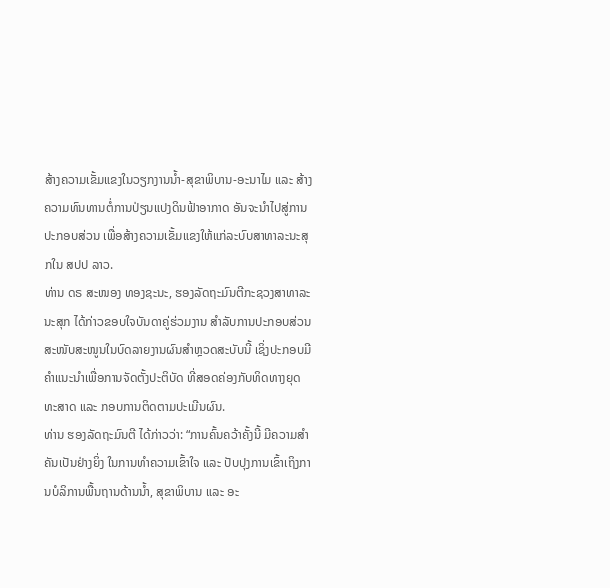ສ້າງຄວາມເຂັ້ມແຂງໃນວຽກງານນ້ຳ-ສຸຂາພິບານ-ອະນາໄມ ແລະ ສ້າງຄວາມທົນທານຕໍ່ການປ່ຽນແປງດິນຟ້າອາກາດ ອັນຈະນຳໄປສູ່ການປະກອບສ່ວນ ເພື່ອສ້າງຄວາມເຂັ້ມແຂງໃຫ້ແກ່ລະບົບສາທາລະນະສຸກໃນ ສປປ ລາວ.
ທ່ານ ດຣ ສະໜອງ ທອງຊະນະ, ຮອງລັດຖະມົນຕີກະຊວງສາທາລະນະສຸກ ໄດ້ກ່າວຂອບໃຈບັນດາຄູ່ຮ່ວມງານ ສຳລັບການປະກອບສ່ວນສະໜັບສະໜູນໃນບົດລາຍງານຜົນສໍາຫຼວດສະບັບນີ້ ເຊິ່ງປະກອບມີຄຳແນະນຳເພື່ອການຈັດຕັ້ງປະຕິບັດ ທີ່ສອດຄ່ອງກັບທິດທາງຍຸດທະສາດ ແລະ ກອບການຕິດຕາມປະເມີນຜົນ.
ທ່ານ ຮອງລັດຖະມົນຕີ ໄດ້ກ່າວວ່າ: “ການຄົ້ນຄວ້າຄັ້ງນີ້ ມີຄວາມສຳຄັນເປັນຢ່າງຍິ່ງ ໃນການທຳຄວາມເຂົ້າໃຈ ແລະ ປັບປຸງການເຂົ້າເຖິງການບໍລິການພື້ນຖານດ້ານນ້ຳ, ສຸຂາພິບານ ແລະ ອະ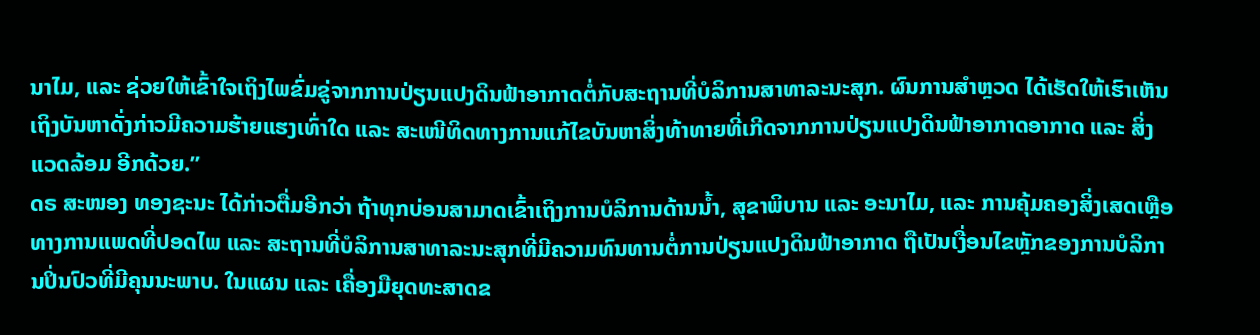ນາໄມ, ແລະ ຊ່ວຍໃຫ້ເຂົ້າໃຈເຖິງໄພຂົ່ມຂູ່ຈາກການປ່ຽນແປງດິນຟ້າອາກາດຕໍ່ກັບສະຖານທີ່ບໍລິການສາທາລະນະສຸກ. ຜົນການສຳຫຼວດ ໄດ້ເຮັດໃຫ້ເຮົາເຫັນເຖິງບັນຫາດັ່ງກ່າວມີຄວາມຮ້າຍແຮງເທົ່າໃດ ແລະ ສະເໜີທິດທາງການແກ້ໄຂບັນຫາສິ່ງທ້າທາຍທີ່ເກີດຈາກການປ່ຽນແປງດິນຟ້າອາກາດອາກາດ ແລະ ສິ່ງແວດລ້ອມ ອີກດ້ວຍ.”
ດຣ ສະໜອງ ທອງຊະນະ ໄດ້ກ່າວຕື່ມອີກວ່າ ຖ້າທຸກບ່ອນສາມາດເຂົ້າເຖິງການບໍລິການດ້ານນ້ຳ, ສຸຂາພິບານ ແລະ ອະນາໄມ, ແລະ ການຄຸ້ມຄອງສິ່ງເສດເຫຼືອທາງການແພດທີ່ປອດໄພ ແລະ ສະຖານທີ່ບໍລິການສາທາລະນະສຸກທີ່ມີຄວາມທົນທານຕໍ່ການປ່ຽນແປງດິນຟ້າອາກາດ ຖືເປັນເງື່ອນໄຂຫຼັກຂອງການບໍລິການປິ່ນປົວທີ່ມີຄຸນນະພາບ. ໃນແຜນ ແລະ ເຄື່ອງມືຍຸດທະສາດຂ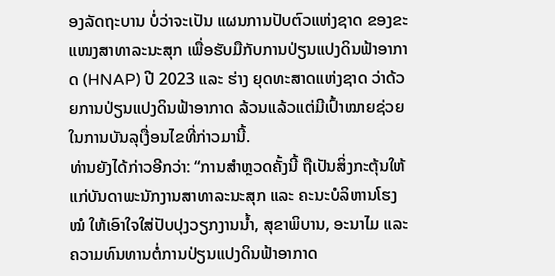ອງລັດຖະບານ ບໍ່ວ່າຈະເປັນ ແຜນການປັບຕົວແຫ່ງຊາດ ຂອງຂະແໜງສາທາລະນະສຸກ ເພື່ອຮັບມືກັບການປ່ຽນແປງດິນຟ້າອາກາດ (HNAP) ປີ 2023 ແລະ ຮ່າງ ຍຸດທະສາດແຫ່ງຊາດ ວ່າດ້ວຍການປ່ຽນແປງດິນຟ້າອາກາດ ລ້ວນແລ້ວແຕ່ມີເປົ້າໝາຍຊ່ວຍໃນການບັນລຸເງື່ອນໄຂທີ່ກ່າວມານີ້.
ທ່ານຍັງໄດ້ກ່າວອີກວ່າ: “ການສຳຫຼວດຄັ້ງນີ້ ຖືເປັນສິ່ງກະຕຸ້ນໃຫ້ແກ່ບັນດາພະນັກງານສາທາລະນະສຸກ ແລະ ຄະນະບໍລິຫານໂຮງໝໍ ໃຫ້ເອົາໃຈໃສ່ປັບປຸງວຽກງານນ້ຳ, ສຸຂາພິບານ, ອະນາໄມ ແລະ ຄວາມທົນທານຕໍ່ການປ່ຽນແປງດິນຟ້າອາກາດ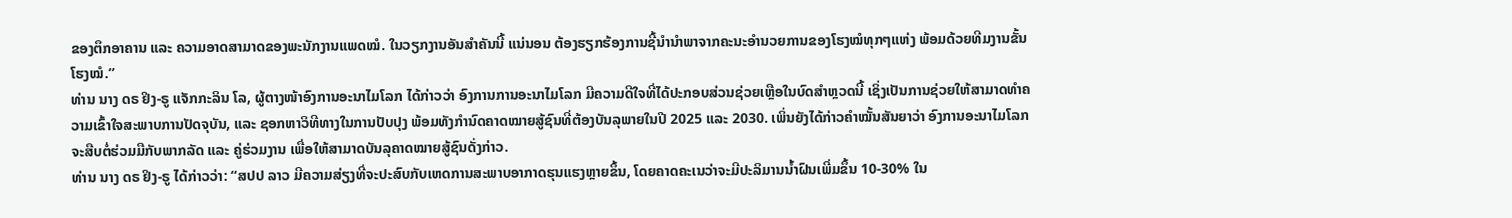ຂອງຕຶກອາຄານ ແລະ ຄວາມອາດສາມາດຂອງພະນັກງານແພດໝໍ. ໃນວຽກງານອັນສຳຄັນນີ້ ແນ່ນອນ ຕ້ອງຮຽກຮ້ອງການຊີ້ນຳນຳພາຈາກຄະນະອຳນວຍການຂອງໂຮງໝໍທຸກໆແຫ່ງ ພ້ອມດ້ວຍທີມງານຂັ້ນໂຮງໝໍ.”
ທ່ານ ນາງ ດຣ ຢິງ-ຣູ ແຈັກກະລິນ ໂລ, ຜູ້ຕາງໜ້າອົງການອະນາໄມໂລກ ໄດ້ກ່າວວ່າ ອົງການການອະນາໄມໂລກ ມີຄວາມດີໃຈທີ່ໄດ້ປະກອບສ່ວນຊ່ວຍເຫຼືອໃນບົດສຳຫຼວດນີ້ ເຊິ່ງເປັນການຊ່ວຍໃຫ້ສາມາດທຳຄວາມເຂົ້າໃຈສະພາບການປັດຈຸບັນ, ແລະ ຊອກຫາວິທີທາງໃນການປັບປຸງ ພ້ອມທັງກໍານົດຄາດໝາຍສູ້ຊົນທີ່ຕ້ອງບັນລຸພາຍໃນປີ 2025 ແລະ 2030. ເພິ່ນຍັງໄດ້ກ່າວຄຳໝັ້ນສັນຍາວ່າ ອົງການອະນາໄມໂລກ ຈະສືບຕໍ່ຮ່ວມມືກັບພາກລັດ ແລະ ຄູ່ຮ່ວມງານ ເພື່ອໃຫ້ສາມາດບັນລຸຄາດໝາຍສູ້ຊົນດັ່ງກ່າວ.
ທ່ານ ນາງ ດຣ ຢິງ-ຣູ ໄດ້ກ່າວວ່າ: “ສປປ ລາວ ມີຄວາມສ່ຽງທີ່ຈະປະສົບກັບເຫດການສະພາບອາກາດຮຸນແຮງຫຼາຍຂຶ້ນ, ໂດຍຄາດຄະເນວ່າຈະມີປະລິມານນ້ຳຝົນເພີ່ມຂຶ້ນ 10-30% ໃນ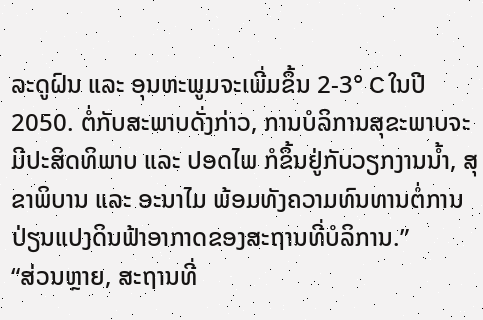ລະດູຝົນ ແລະ ອຸນຫະພູມຈະເພີ່ມຂຶ້ນ 2-3° C ໃນປີ 2050. ຕໍ່ກັບສະພາບດັ່ງກ່າວ, ການບໍລິການສຸຂະພາບຈະມີປະສິດທິພາບ ແລະ ປອດໄພ ກໍຂຶ້ນຢູ່ກັບວຽກງານນ້ຳ, ສຸຂາພິບານ ແລະ ອະນາໄມ ພ້ອມທັງຄວາມທົນທານຕໍ່ການປ່ຽນແປງດິນຟ້າອາກາດຂອງສະຖານທີ່ບໍລິການ.”
“ສ່ວນຫຼາຍ, ສະຖານທີ່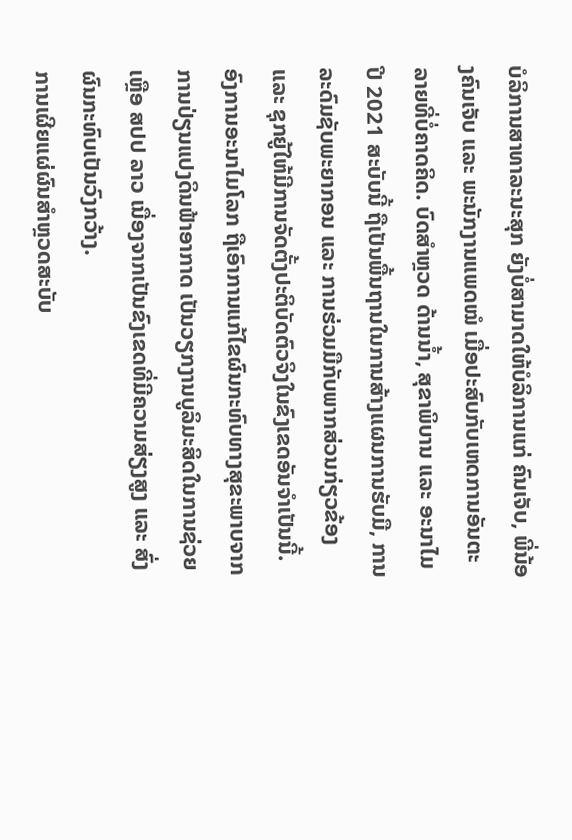ບໍລິການສາທາລະນະສຸກ ຍັງບໍ່ສາມາດໃຫ້ບໍລິການແກ່ ຄົນເຈັບ, ພີ່ນ້ອງຄົນເຈັບ ແລະ ພະນັກງານແພດໝໍ ເມື່ອປະສົບກັບເຫດການອັນຕະລາຍທີ່ບໍ່ຄາດຄິດ. ບົດສຳຫຼວດ ດ້ານນ້ຳ, ສຸຂາພິບານ ແລະ ອະນາໄມ ປີ 2021 ສະບັບນີ້ ຖືເປັນພື້ນຖານໃນການສ້າງແຜນການຮັບມື, ການລະດົມຊັບພະຍາກອນ ແລະ ການຮ່ວມມືກັບພາກສ່ວນກ່ຽວຂ້ອງ ແລະ ຊຸກຍູ້ໃຫ້ມີການຈັດຕັ້ງປະຕິບັດຕົວຈິງໃນຂົງເຂດອັນຈຳເປັນນີ້. ອົງການອະນາໄມໂລກ ຖືເອົາການແກ້ໄຂຜົນກະທົບທາງສຸຂະພາບຈາກການປ່ຽນແປງດິນຟ້າອາກາດ ເປັນວຽກງານບູລິມະສິດໃນການຊ່ວຍເຫຼືອ ສປປ ລາວ ເນື່ອງຈາກເປັນຂົງເຂດທີ່ມີຄວາມສ່ຽງສູງ ແລະ ສົ່ງຜົນກະທົບເປັນວົງກວ້າງ.
ການເຜີຍແຜ່ຜົນສໍາຫຼວດສະບັບ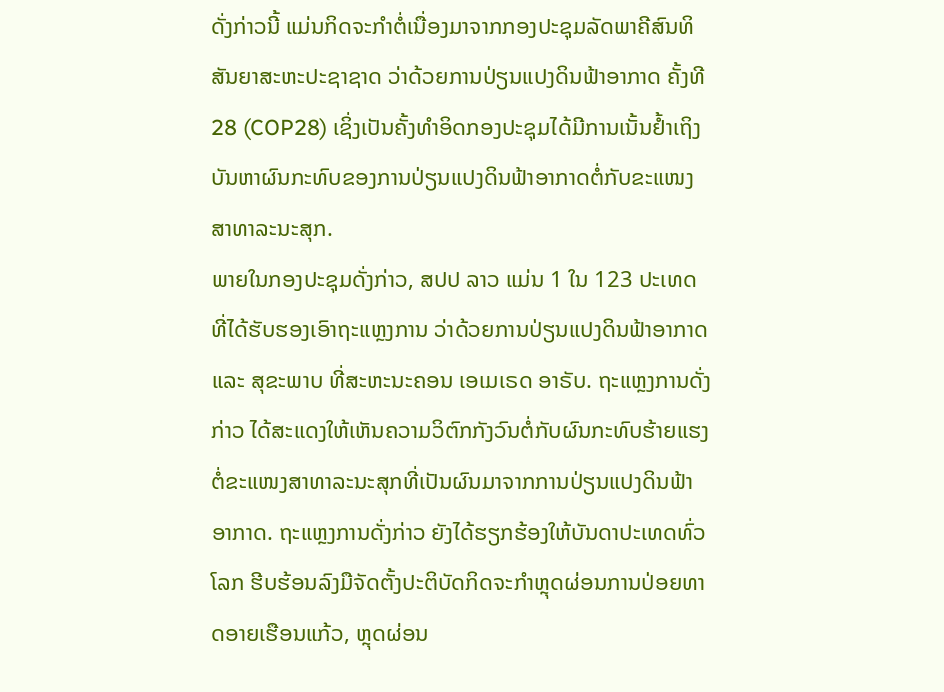ດັ່ງກ່າວນີ້ ແມ່ນກິດຈະກໍາຕໍ່ເນື່ອງມາຈາກກອງປະຊຸມລັດພາຄີສົນທິສັນຍາສະຫະປະຊາຊາດ ວ່າດ້ວຍການປ່ຽນແປງດິນຟ້າອາກາດ ຄັ້ງທີ 28 (COP28) ເຊິ່ງເປັນຄັ້ງທຳອິດກອງປະຊຸມໄດ້ມີການເນັ້ນຢໍ້າເຖິງບັນຫາຜົນກະທົບຂອງການປ່ຽນແປງດິນຟ້າອາກາດຕໍ່ກັບຂະແໜງສາທາລະນະສຸກ.
ພາຍໃນກອງປະຊຸມດັ່ງກ່າວ, ສປປ ລາວ ແມ່ນ 1 ໃນ 123 ປະເທດ ທີ່ໄດ້ຮັບຮອງເອົາຖະແຫຼງການ ວ່າດ້ວຍການປ່ຽນແປງດິນຟ້າອາກາດ ແລະ ສຸຂະພາບ ທີ່ສະຫະນະຄອນ ເອເມເຣດ ອາຣັບ. ຖະແຫຼງການດັ່ງກ່າວ ໄດ້ສະແດງໃຫ້ເຫັນຄວາມວິຕົກກັງວົນຕໍ່ກັບຜົນກະທົບຮ້າຍແຮງຕໍ່ຂະແໜງສາທາລະນະສຸກທີ່ເປັນຜົນມາຈາກການປ່ຽນແປງດິນຟ້າອາກາດ. ຖະແຫຼງການດັ່ງກ່າວ ຍັງໄດ້ຮຽກຮ້ອງໃຫ້ບັນດາປະເທດທົ່ວໂລກ ຮີບຮ້ອນລົງມືຈັດຕັ້ງປະຕິບັດກິດຈະກໍາຫຼຸດຜ່ອນການປ່ອຍທາດອາຍເຮືອນແກ້ວ, ຫຼຸດຜ່ອນ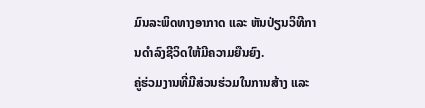ມົນລະພິດທາງອາກາດ ແລະ ຫັນປ່ຽນວິທີການດຳລົງຊີວິດໃຫ້ມີຄວາມຍືນຍົງ.
ຄູ່ຮ່ວມງານທີ່ມີສ່ວນຮ່ວມໃນການສ້າງ ແລະ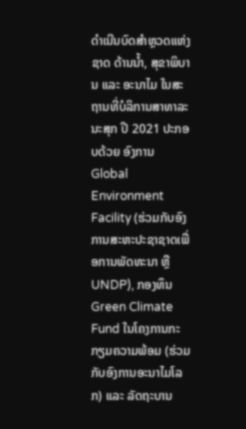ດຳເນີນບົດສຳຫຼວດແຫ່ງຊາດ ດ້ານນ້ຳ, ສຸຂາພິບານ ແລະ ອະນາໄມ ໃນສະຖານທີ່ບໍລິການສາທາລະນະສຸກ ປີ 2021 ປະກອບດ້ວຍ ອົງການ Global Environment Facility (ຮ່ວມກັບອົງການສະຫະປະຊາຊາດເພື່ອການພັດທະນາ ຫຼື UNDP), ກອງທຶນ Green Climate Fund ໃນໂຄງການກະກຽມຄວາມພ້ອມ (ຮ່ວມກັບອົງການອະນາໄມໂລກ) ແລະ ລັດຖະບານ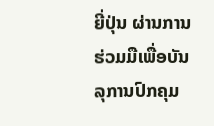ຍີ່ປຸ່ນ ຜ່ານການຮ່ວມມືເພື່ອບັນລຸການປົກຄຸມ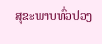ສຸຂະພາບທົ່ວປວງ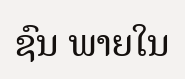ຊົນ ພາຍໃນ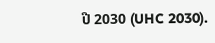ປີ 2030 (UHC 2030).